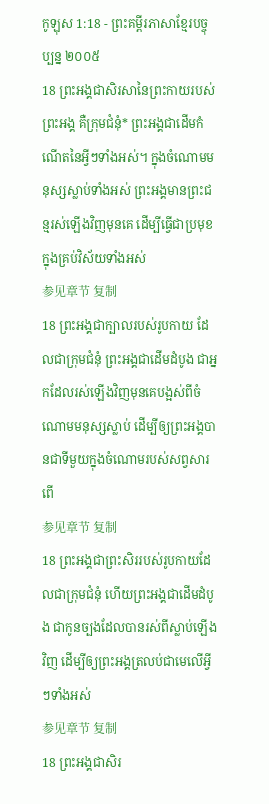កូឡុស 1:18 - ព្រះគម្ពីរភាសាខ្មែរបច្ចុប្បន្ន ២០០៥
18 ព្រះអង្គជាសិរសានៃព្រះកាយរបស់ព្រះអង្គ គឺក្រុមជំនុំ* ព្រះអង្គជាដើមកំណើតនៃអ្វីៗទាំងអស់។ ក្នុងចំណោមមនុស្សស្លាប់ទាំងអស់ ព្រះអង្គមានព្រះជន្មរស់ឡើងវិញមុនគេ ដើម្បីធ្វើជាប្រមុខក្នុងគ្រប់វិស័យទាំងអស់
参见章节 复制
18 ព្រះអង្គជាក្បាលរបស់រូបកាយ ដែលជាក្រុមជំនុំ ព្រះអង្គជាដើមដំបូង ជាអ្នកដែលរស់ឡើងវិញមុនគេបង្អស់ពីចំណោមមនុស្សស្លាប់ ដើម្បីឲ្យព្រះអង្គបានជាទីមួយក្នុងចំណោមរបស់សព្វសារពើ
参见章节 复制
18 ព្រះអង្គជាព្រះសិររបស់រូបកាយដែលជាក្រុមជំនុំ ហើយព្រះអង្គជាដើមដំបូង ជាកូនច្បងដែលបានរស់ពីស្លាប់ឡើងវិញ ដើម្បីឲ្យព្រះអង្គត្រលប់ជាមេលើអ្វីៗទាំងអស់
参见章节 复制
18 ព្រះអង្គជាសិរ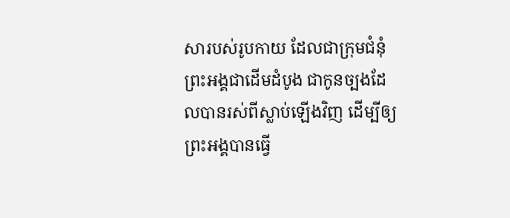សារបស់រូបកាយ ដែលជាក្រុមជំនុំ ព្រះអង្គជាដើមដំបូង ជាកូនច្បងដែលបានរស់ពីស្លាប់ឡើងវិញ ដើម្បីឲ្យព្រះអង្គបានធ្វើ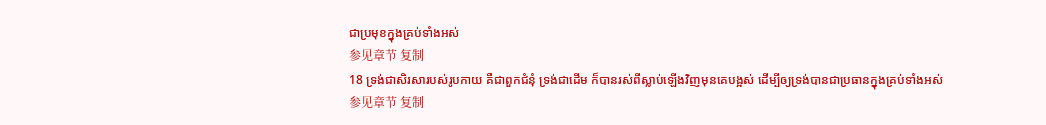ជាប្រមុខក្នុងគ្រប់ទាំងអស់
参见章节 复制
18 ទ្រង់ជាសិរសារបស់រូបកាយ គឺជាពួកជំនុំ ទ្រង់ជាដើម ក៏បានរស់ពីស្លាប់ឡើងវិញមុនគេបង្អស់ ដើម្បីឲ្យទ្រង់បានជាប្រធានក្នុងគ្រប់ទាំងអស់
参见章节 复制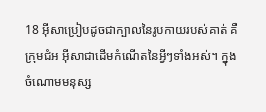18 អ៊ីសាប្រៀបដូចជាក្បាលនៃរូបកាយរបស់គាត់ គឺក្រុមជំអ អ៊ីសាជាដើមកំណើតនៃអ្វីៗទាំងអស់។ ក្នុងចំណោមមនុស្ស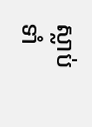ស្លាប់ទាំ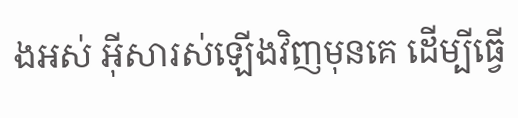ងអស់ អ៊ីសារស់ឡើងវិញមុនគេ ដើម្បីធ្វើ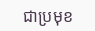ជាប្រមុខ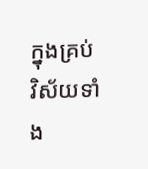ក្នុងគ្រប់វិស័យទាំង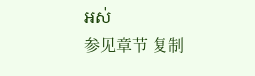អស់
参见章节 复制